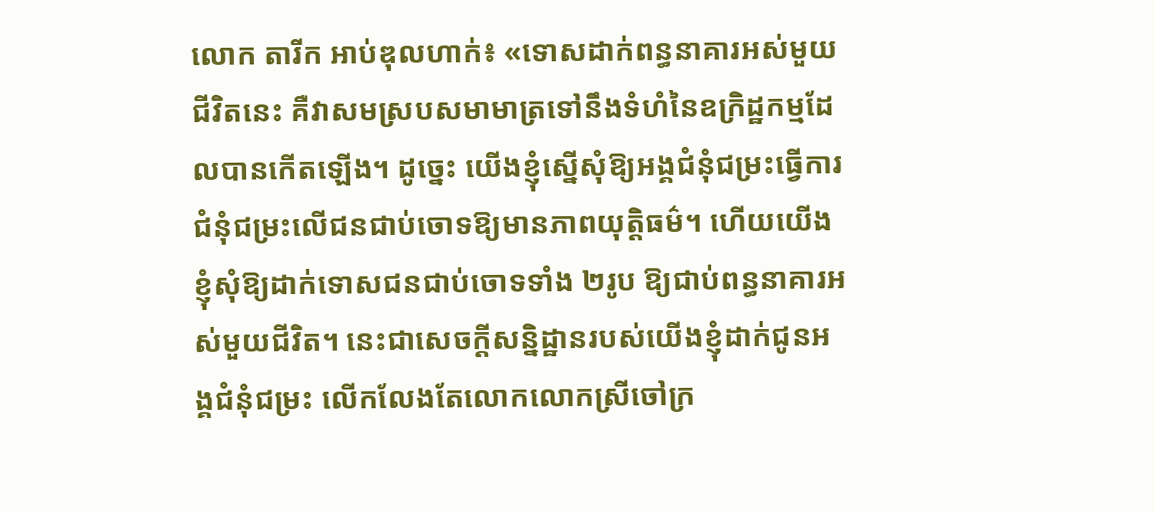លោក តារីក អាប់ឌុលហាក់៖ «ទោសដាក់ពន្ធនាគារអស់មួយជីវិតនេះ គឺវាសមស្របសមាមាត្រទៅនឹងទំហំនៃឧក្រិដ្ឋកម្មដែលបានកើតឡើង។ ដូច្នេះ យើងខ្ញុំស្នើសុំឱ្យអង្គជំនុំជម្រះធ្វើការជំនុំជម្រះលើជនជាប់ចោទឱ្យមានភាពយុត្តិធម៌។ ហើយយើងខ្ញុំសុំឱ្យដាក់ទោសជនជាប់ចោទទាំង ២រូប ឱ្យជាប់ពន្ធនាគារអស់មួយជីវិត។ នេះជាសេចក្ដីសន្និដ្ឋានរបស់យើងខ្ញុំដាក់ជូនអង្គជំនុំជម្រះ លើកលែងតែលោកលោកស្រីចៅក្រ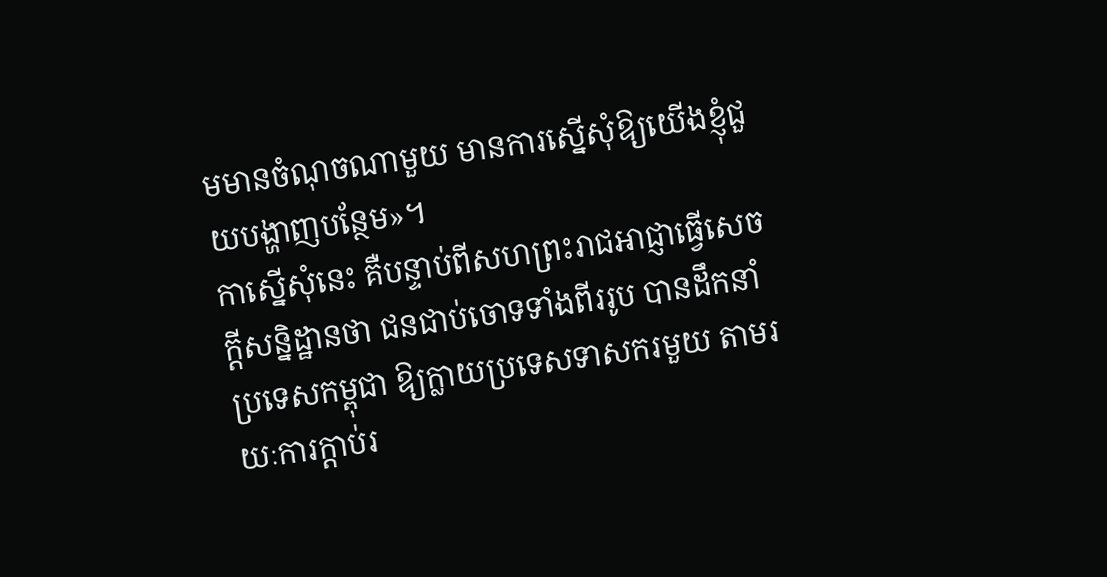មមានចំណុចណាមួយ មានការស្នើសុំឱ្យយើងខ្ញុំជួយបង្ហាញបន្ថែម»។
កាស្នើសុំនេះ គឺបន្ទាប់ពីសហព្រះរាជអាជ្ញាធ្វើសេចក្ដីសន្និដ្ឋានថា ជនជាប់ចោទទាំងពីររូប បានដឹកនាំប្រទេសកម្ពុជា ឱ្យក្លាយប្រទេសទាសករមួយ តាមរយៈការក្ដាប់រ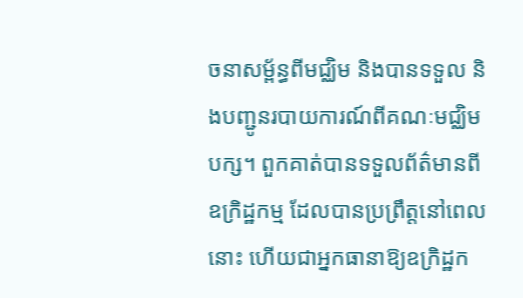ចនាសម្ព័ន្ធពីមជ្ឈិម និងបានទទួល និងបញ្ជូនរបាយការណ៍ពីគណៈមជ្ឈិមបក្ស។ ពួកគាត់បានទទួលព័ត៌មានពីឧក្រិដ្ឋកម្ម ដែលបានប្រព្រឹត្តនៅពេលនោះ ហើយជាអ្នកធានាឱ្យឧក្រិដ្ឋក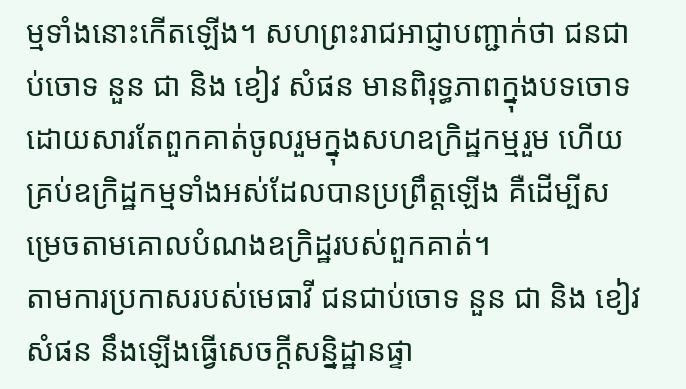ម្មទាំងនោះកើតឡើង។ សហព្រះរាជអាជ្ញាបញ្ជាក់ថា ជនជាប់ចោទ នួន ជា និង ខៀវ សំផន មានពិរុទ្ធភាពក្នុងបទចោទ ដោយសារតែពួកគាត់ចូលរួមក្នុងសហឧក្រិដ្ឋកម្មរួម ហើយគ្រប់ឧក្រិដ្ឋកម្មទាំងអស់ដែលបានប្រព្រឹត្តឡើង គឺដើម្បីសម្រេចតាមគោលបំណងឧក្រិដ្ឋរបស់ពួកគាត់។
តាមការប្រកាសរបស់មេធាវី ជនជាប់ចោទ នួន ជា និង ខៀវ សំផន នឹងឡើងធ្វើសេចក្ដីសន្និដ្ឋានផ្ទា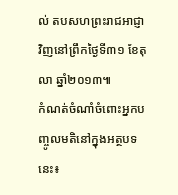ល់ តបសហព្រះរាជអាជ្ញាវិញនៅព្រឹកថ្ងៃទី៣១ ខែតុលា ឆ្នាំ២០១៣៕
កំណត់ចំណាំចំពោះអ្នកបញ្ចូលមតិនៅក្នុងអត្ថបទនេះ៖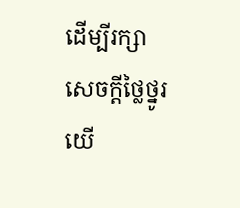ដើម្បីរក្សាសេចក្ដីថ្លៃថ្នូរ យើ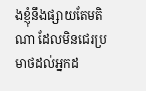ងខ្ញុំនឹងផ្សាយតែមតិណា ដែលមិនជេរប្រមាថដល់អ្នកដ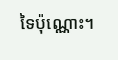ទៃប៉ុណ្ណោះ។